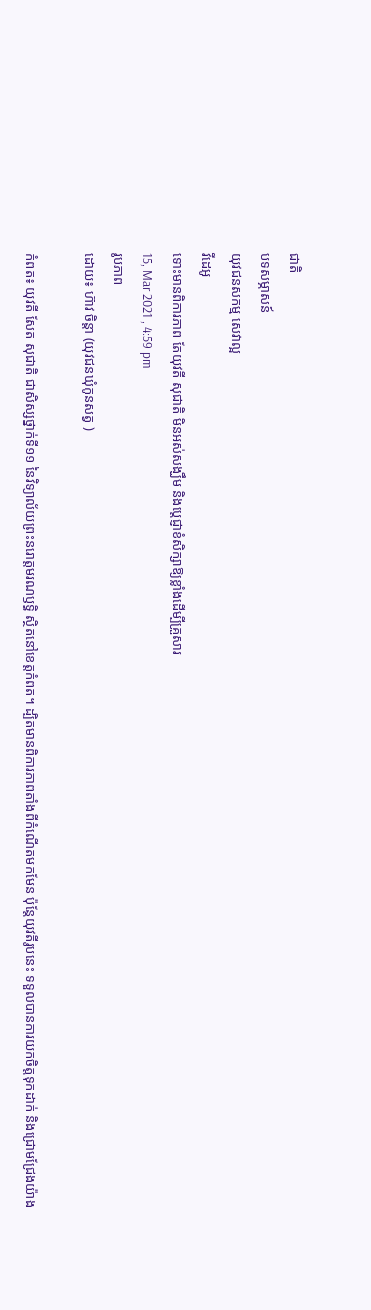ជាតិ
បទសម្ភាសន៍
យុវជនសកម្ម សេវាល្អ
វីដេអូ
ទោះមានពិការភាព តែយុវតី សុជាតិ មិនអស់សង្ឃឹម និងប្តេជ្ញាខំសិក្សាឱ្យខ្លាំងដើម្បីគ្រួសារ
15, Mar 2021 , 4:59 pm
រូបភាព
ដោយ៖ ហ៊ាវ ចិន្តា (យុវជនឃុំកូនសត្វ )

កំពត៖ យុវតី សែត សុជាតិ ជាសិស្សថ្នាក់ទី១១ នៃវិទ្យាល័យព្រះនរោត្តមរណឫទ្ធិ ស្ថិតនៅខេត្តកំពត។ ដ្បិតមានពិការភាពតាំងពីកំណើតមកមែន ប៉ុន្តែយុវតីរូបនេះ ទទួលបានការយកចិត្តទុកដាក់ និងជ្រោមជ្រែងយ៉ាង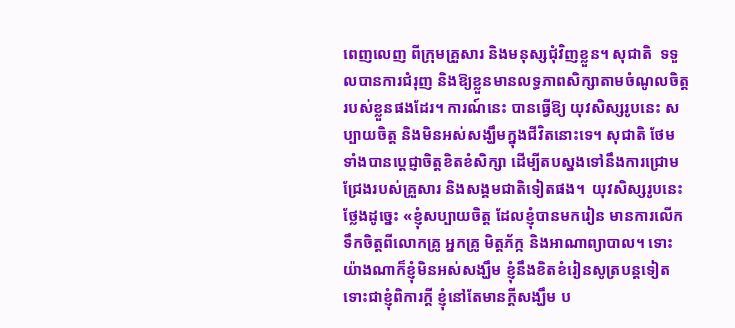ពេញលេញ ពីក្រុមគ្រួសារ និងមនុស្សជុំវិញខ្លួន។ សុជាតិ  ទទួលបានការជំរុញ និងឱ្យខ្លួនមានលទ្ធភាពសិក្សាតាមចំណូលចិត្តរបស់ខ្លួនផងដែរ។ ការណ៍នេះ បានធ្វើឱ្យ យុវសិស្សរូបនេះ សប្បាយចិត្ត និងមិនអស់សង្ឃឹមក្នុងជីវិតនោះទេ។ សុជាតិ ថែមទាំងបានប្តេជ្ញាចិត្តខិតខំសិក្សា ដើម្បីតបស្នងទៅនឹងការជ្រោមជ្រែងរបស់គ្រួសារ និងសង្គមជាតិទៀតផង។  យុវសិស្សរូបនេះថ្លែងដូច្នេះ «ខ្ញុំសប្បាយចិត្ត ដែលខ្ញុំបានមករៀន មានការលើកទឹកចិត្តពីលោកគ្រូ អ្នកគ្រូ មិត្តភ័ក្ក និងអាណាព្យាបាល។ ទោះយ៉ាងណាក៏ខ្ញុំមិនអស់សង្ឃឹម ខ្ញុំនឹងខិតខំរៀនសូត្របន្តទៀត ទោះជាខ្ញុំពិការក្ដី ខ្ញុំនៅតែមានក្ដីសង្ឃឹម ប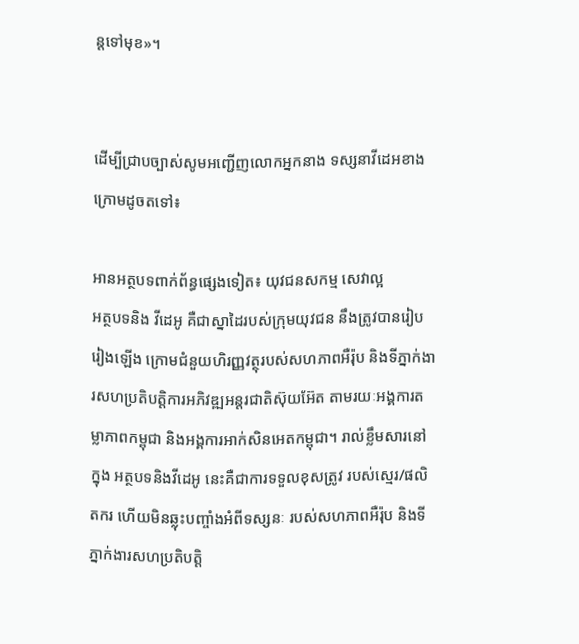ន្តទៅមុខ»។


ដើម្បីជ្រាបច្បាស់សូមអញ្ជើញលោកអ្នកនាង ទស្សនាវីដេអខាងក្រោមដូចតទៅ៖

អានអត្ថបទពាក់ព័ន្ធផ្សេងទៀត៖ យុវជនសកម្ម សេវាល្អ
អត្ថបទនិង វីដេអូ គឺជាស្នាដៃរបស់ក្រុមយុវជន នឹងត្រូវបានរៀបរៀងឡើង ក្រោមជំនួយហិរញ្ញវត្ថុរបស់សហភាពអឺរ៉ុប និងទីភ្នាក់ងារសហប្រតិបត្តិការអភិវឌ្ឍអន្តរជាតិស៊ុយអ៊ែត តាមរយៈអង្គការតម្លាភាពកម្ពុជា និងអង្គការអាក់សិនអេតកម្ពុជា។ រាល់ខ្លឹមសារនៅក្នុង អត្ថបទនិងវីដេអូ នេះគឺជាការទទួលខុសត្រូវ របស់ស្មេរ/ផលិតករ ហើយមិនឆ្លុះបញ្ចាំងអំពីទស្សនៈ របស់សហភាពអឺរ៉ុប និងទីភ្នាក់ងារសហប្រតិបត្តិ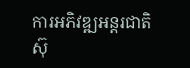ការអភិវឌ្ឍអន្តរជាតិស៊ុ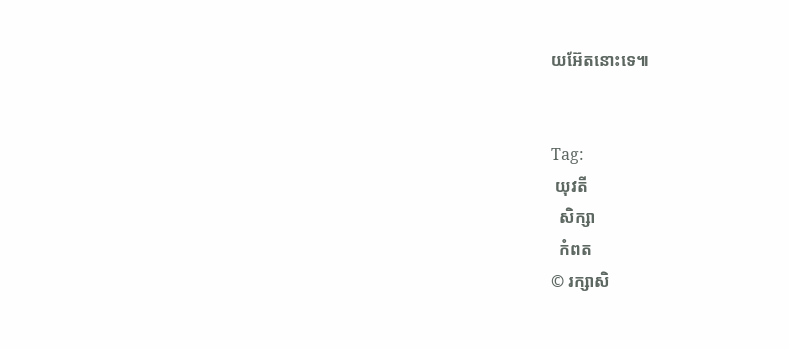យអ៊ែតនោះទេ៕


Tag:
 យុវតី
  សិក្សា
  កំពត
© រក្សាសិ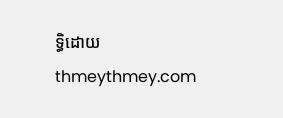ទ្ធិដោយ thmeythmey.com